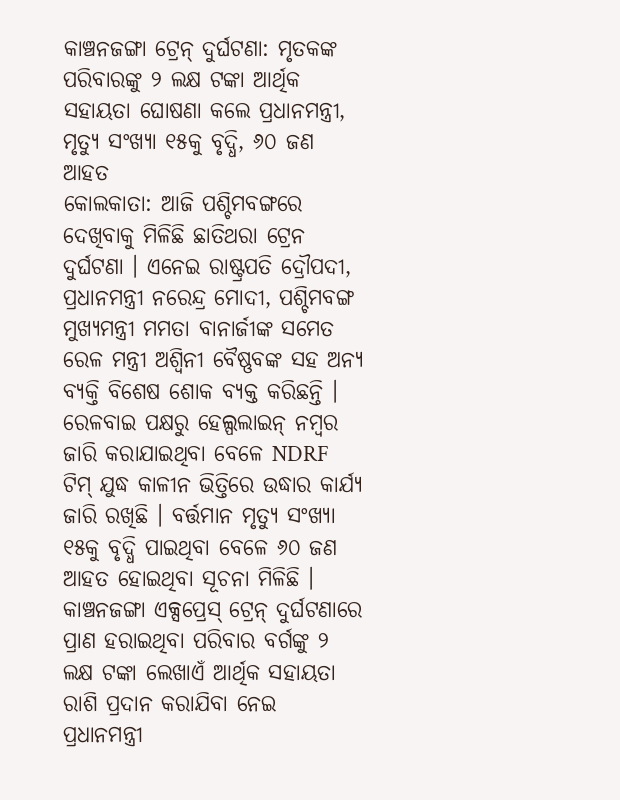କାଞ୍ଚନଜଙ୍ଗା ଟ୍ରେନ୍ ଦୁର୍ଘଟଣା: ମୃତକଙ୍କ ପରିବାରଙ୍କୁ ୨ ଲକ୍ଷ ଟଙ୍କା ଆର୍ଥିକ ସହାୟତା ଘୋଷଣା କଲେ ପ୍ରଧାନମନ୍ତ୍ରୀ, ମୃତ୍ୟୁ ସଂଖ୍ୟା ୧୫କୁ ବୃଦ୍ଧି, ୬୦ ଜଣ ଆହତ
କୋଲକାତା: ଆଜି ପଶ୍ଚିମବଙ୍ଗରେ ଦେଖିବାକୁ ମିଳିଛି ଛାତିଥରା ଟ୍ରେନ ଦୁର୍ଘଟଣା । ଏନେଇ ରାଷ୍ଟ୍ରପତି ଦ୍ରୌପଦୀ, ପ୍ରଧାନମନ୍ତ୍ରୀ ନରେନ୍ଦ୍ର ମୋଦୀ, ପଶ୍ଚିମବଙ୍ଗ ମୁଖ୍ୟମନ୍ତ୍ରୀ ମମତା ବାନାର୍ଜୀଙ୍କ ସମେତ ରେଳ ମନ୍ତ୍ରୀ ଅଶ୍ୱିନୀ ବୈଷ୍ଣବଙ୍କ ସହ ଅନ୍ୟ ବ୍ୟକ୍ତି ବିଶେଷ ଶୋକ ବ୍ୟକ୍ତ କରିଛନ୍ତି । ରେଳବାଇ ପକ୍ଷରୁ ହେଲ୍ପଲାଇନ୍ ନମ୍ବର ଜାରି କରାଯାଇଥିବା ବେଳେ NDRF ଟିମ୍ ଯୁଦ୍ଧ କାଳୀନ ଭିତ୍ତିରେ ଉଦ୍ଧାର କାର୍ଯ୍ୟ ଜାରି ରଖିଛି । ବର୍ତ୍ତମାନ ମୃତ୍ୟୁ ସଂଖ୍ୟା ୧୫କୁ ବୃଦ୍ଧି ପାଇଥିବା ବେଳେ ୬୦ ଜଣ ଆହତ ହୋଇଥିବା ସୂଚନା ମିଳିଛି ।
କାଞ୍ଚନଜଙ୍ଗା ଏକ୍ସପ୍ରେସ୍ ଟ୍ରେନ୍ ଦୁର୍ଘଟଣାରେ ପ୍ରାଣ ହରାଇଥିବା ପରିବାର ବର୍ଗଙ୍କୁ ୨ ଲକ୍ଷ ଟଙ୍କା ଲେଖାଏଁ ଆର୍ଥିକ ସହାୟତା ରାଶି ପ୍ରଦାନ କରାଯିବା ନେଇ ପ୍ରଧାନମନ୍ତ୍ରୀ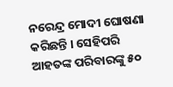ନରେନ୍ଦ୍ର ମୋଦୀ ଘୋଷଣା କରିଛନ୍ତି । ସେହିପରି ଆହତଙ୍କ ପରିବାରଙ୍କୁ ୫୦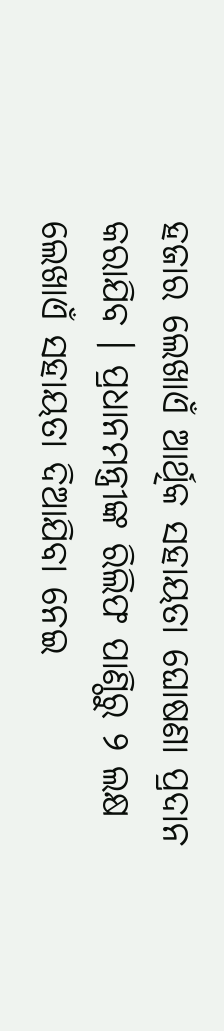ହଜାର ଲେଖାଏଁ ଆର୍ଥିକ ସହାୟତା ଘୋଷଣା ପ୍ରଦାନ କରାଯିବ । ପ୍ରଧାନମନ୍ତ୍ରୀଙ୍କ ରିଲିଫ ପାଣ୍ଠିରୁ ୨ ଲକ୍ଷ ଲେଖାଏଁ ସହାୟତା ଦିଆଯିବା ନେଇ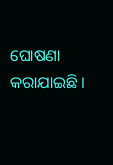ଘୋଷଣା କରାଯାଇଛି ।